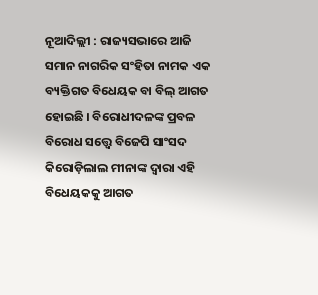ନୂଆଦିଲ୍ଲୀ : ରାଜ୍ୟସଭାରେ ଆଜି ସମାନ ନାଗରିକ ସଂହିତା ନାମକ ଏକ ବ୍ୟକ୍ତିଗତ ବିଧେୟକ ବା ବିଲ୍ ଆଗତ ହୋଇଛି । ବିରୋଧୀଦଳଙ୍କ ପ୍ରବଳ ବିରୋଧ ସତ୍ତ୍ବେ ବିଜେପି ସାଂସଦ କିରୋଡ଼ିଲାଲ ମୀନାଙ୍କ ଦ୍ବାରା ଏହି ବିଧେୟକକୁ ଆଗତ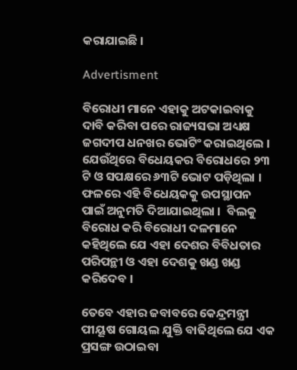କରାଯାଇଛି ।

Advertisment

ବିରୋଧୀ ମାନେ ଏହାକୁ ଅଟକାଇବାକୁ ଦାବି କରିବା ପରେ ରାଜ୍ୟସଭା ଅଧ୍ୟକ୍ଷ ଜଗଦୀପ ଧନଖର ଭୋଟିଂ କରାଇଥିଲେ । ଯେଉଁଥିରେ ବିଧେୟକର ବିରୋଧରେ ୨୩ ଟି ଓ ସପକ୍ଷରେ ୬୩ଟି ଭୋଟ ପଡ଼ିଥିଲା । ଫଳରେ ଏହି ବିଧେୟକକୁ ଉପସ୍ଥାପନ ପାଇଁ ଅନୁମତି ଦିଆଯାଇଥିଲା ।  ବିଲକୁ ବିରୋଧ କରି ବିରୋଧୀ ଦଳମାନେ କହିଥିଲେ ଯେ ଏହା ଦେଶର ବିବିଧତାର ପରିପନ୍ଥୀ ଓ ଏହା ଦେଶକୁ ଖଣ୍ଡ ଖଣ୍ଡ କରିଦେବ ।

ତେବେ ଏହାର ଜବାବରେ କେନ୍ଦ୍ରମନ୍ତ୍ରୀ ପୀୟୂଷ ଗୋୟଲ ଯୁକ୍ତି ବାଢିଥିଲେ ଯେ ଏକ ପ୍ରସଙ୍ଗ ଉଠାଇବା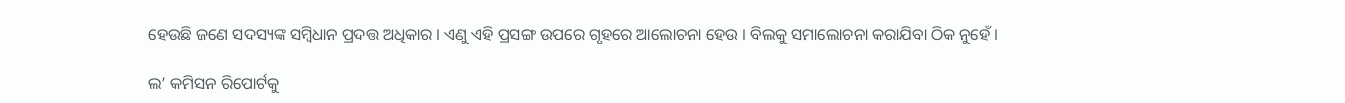ହେଉଛି ଜଣେ ସଦସ୍ୟଙ୍କ ସମ୍ବିଧାନ ପ୍ରଦତ୍ତ ଅଧିକାର । ଏଣୁ ଏହି ପ୍ରସଙ୍ଗ ଉପରେ ଗୃହରେ ଆଲୋଚନା ହେଉ । ବିଲକୁ ସମାଲୋଚନା କରାଯିବା ଠିକ ନୁହେଁ ।

ଲ’ କମିସନ ରିପୋର୍ଟକୁ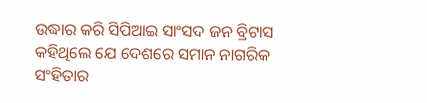ଉଦ୍ଧାର କରି ସିପିଆଇ ସାଂସଦ ଜନ ବ୍ରିଟାସ କହିଥିଲେ ଯେ ଦେଶରେ ସମାନ ନାଗରିକ ସଂହିତାର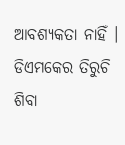ଆବଶ୍ୟକତା ନାହିଁ ।  ଡିଏମକେର ତିରୁଚି ଶିବା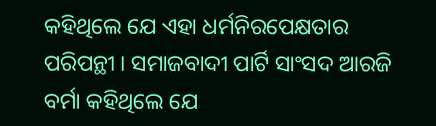କହିଥିଲେ ଯେ ଏହା ଧର୍ମନିରପେକ୍ଷତାର ପରିପନ୍ଥୀ । ସମାଜବାଦୀ ପାର୍ଟି ସାଂସଦ ଆରଜି ବର୍ମା କହିଥିଲେ ଯେ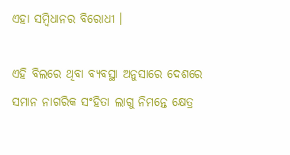ଏହା ସମ୍ବିଧାନର ବିରୋଧୀ ।

ଏହି ବିଲରେ ଥିବା ବ୍ୟବସ୍ଥା ଅନୁସାରେ ଦେଶରେ ସମାନ ନାଗରିକ ସଂହିତା ଲାଗୁ ନିମନ୍ତେ କ୍ଷେତ୍ର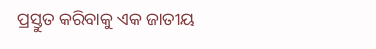ପ୍ରସ୍ତୁତ କରିବାକୁ ଏକ ଜାତୀୟ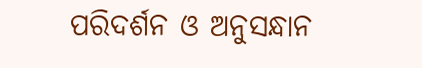ପରିଦର୍ଶନ ଓ ଅନୁସନ୍ଧାନ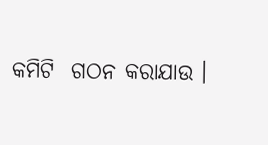କମିଟି  ଗଠନ କରାଯାଉ ।